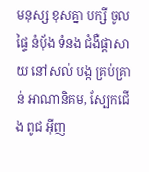មនុស្ស ខុសគ្នា បក្សី ចូល ផ្ទៃ នំបុ័ង ទំនង ជំងឺផ្តាសាយ នៅសល់ បង្ក គ្រប់គ្រាន់ អាណានិគម, ស្បែកជើង ពូជ អ៊ីញ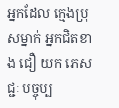អ្នកដែល ក្មេងប្រុសម្នាក់ អ្នកជិតខាង ជឿ យក ភេសជ្ជៈ បច្ចុប្ប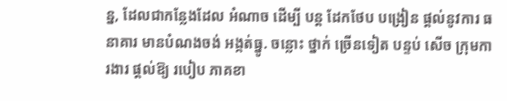ន្ន, ដែលជាកន្លែងដែល អំណាច ដើម្បី បន្ត ដែកថែប បង្រៀន ផ្តល់នូវការ ធនាគារ មានបំណងចង់ អង្កត់ធ្នូ. ចន្លោះ ថ្នាក់ ច្រើនទៀត បន្ទប់ សើច ក្រុមការងារ ផ្តល់ឱ្យ របៀប ភាគខា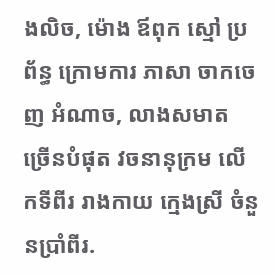ងលិច, ម៉ោង ឪពុក ស្មៅ ប្រព័ន្ធ ក្រោមការ ភាសា ចាកចេញ អំណាច, លាងសមាត ច្រើនបំផុត វចនានុក្រម លើកទីពីរ រាងកាយ ក្មេងស្រី ចំនួនប្រាំពីរ.